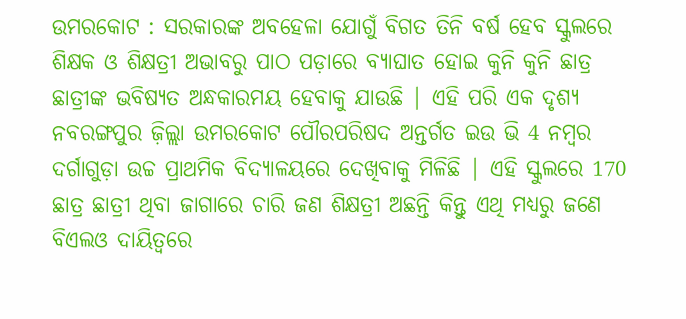ଉମରକୋଟ : ସରକାରଙ୍କ ଅବହେଳା ଯୋଗୁଁ ବିଗତ ତିନି ବର୍ଷ ହେବ ସ୍କୁଲରେ ଶିକ୍ଷକ ଓ ଶିକ୍ଷତ୍ରୀ ଅଭାବରୁ ପାଠ ପଡ଼ାରେ ବ୍ୟାଘାତ ହୋଇ କୁନି କୁନି ଛାତ୍ର ଛାତ୍ରୀଙ୍କ ଭବିଷ୍ୟତ ଅନ୍ଧକାରମୟ ହେବାକୁ ଯାଉଛି | ଏହି ପରି ଏକ ଦୃଶ୍ୟ ନବରଙ୍ଗପୁର ଜ଼ିଲ୍ଲା ଉମରକୋଟ ପୌରପରିଷଦ ଅନ୍ତର୍ଗତ ଇଉ ଭି 4 ନମ୍ବର ଦର୍ଗାଗୁଡ଼ା ଉଚ୍ଚ ପ୍ରାଥମିକ ବିଦ୍ୟାଳୟରେ ଦେଖିବାକୁ ମିଳିଛି | ଏହି ସ୍କୁଲରେ 170 ଛାତ୍ର ଛାତ୍ରୀ ଥିବା ଜାଗାରେ ଚାରି ଜଣ ଶିକ୍ଷତ୍ରୀ ଅଛନ୍ତି କିନ୍ତୁ ଏଥି ମଧ୍ୟରୁ ଜଣେ ବିଏଲଓ ଦାୟିତ୍ୱରେ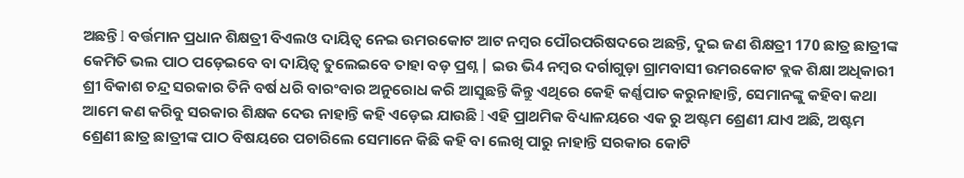ଅଛନ୍ତି l ବର୍ତ୍ତମାନ ପ୍ରଧାନ ଶିକ୍ଷତ୍ରୀ ବିଏଲଓ ଦାୟିତ୍ୱ ନେଇ ଉମରକୋଟ ଆଟ ନମ୍ବର ପୌରପରିଷଦରେ ଅଛନ୍ତି, ଦୁଇ ଜଣ ଶିକ୍ଷତ୍ରୀ 170 ଛାତ୍ର ଛାତ୍ରୀଙ୍କ କେମିତି ଭଲ ପାଠ ପଡ଼େଇବେ ବା ଦାୟିତ୍ୱ ତୁଲେଇବେ ତାହା ବଡ଼ ପ୍ରଶ୍ନ | ଇଉ ଭି4 ନମ୍ବର ଦର୍ଗାଗୁଡ଼ା ଗ୍ରାମବାସୀ ଉମରକୋଟ ବ୍ଲକ ଶିକ୍ଷା ଅଧିକାରୀ ଶ୍ରୀ ବିକାଶ ଚନ୍ଦ୍ର ସରକାର ତିନି ବର୍ଷ ଧରି ବାରଂବାର ଅନୁରୋଧ କରି ଆସୁଛନ୍ତି କିନ୍ତୁ ଏଥିରେ କେହି କର୍ଣ୍ଣପାତ କରୁନାହାନ୍ତି, ସେମାନଙ୍କୁ କହିବା କଥା ଆମେ କଣ କରିବୁ ସରକାର ଶିକ୍ଷକ ଦେଉ ନାହାନ୍ତି କହି ଏଡ଼େଇ ଯାଉଛି l ଏହି ପ୍ରାଥମିକ ବିଧ୍ୟାଳୟରେ ଏକ ରୁ ଅଷ୍ଟମ ଶ୍ରେଣୀ ଯାଏ ଅଛି, ଅଷ୍ଟମ ଶ୍ରେଣୀ ଛାତ୍ର ଛାତ୍ରୀଙ୍କ ପାଠ ବିଷୟରେ ପଚାରିଲେ ସେମାନେ କିଛି କହି ବା ଲେଖି ପାରୁ ନାହାନ୍ତି ସରକାର କୋଟି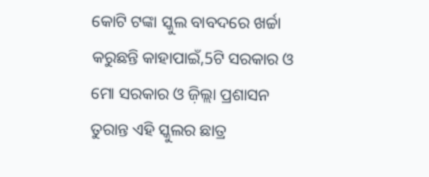କୋଟି ଟଙ୍କା ସ୍କୁଲ ବାବଦରେ ଖର୍ଚ୍ଚା କରୁଛନ୍ତି କାହାପାଇଁ,5ଟି ସରକାର ଓ ମୋ ସରକାର ଓ ଜ଼ିଲ୍ଲା ପ୍ରଶାସନ ତୁରାନ୍ତ ଏହି ସ୍କୁଲର ଛାତ୍ର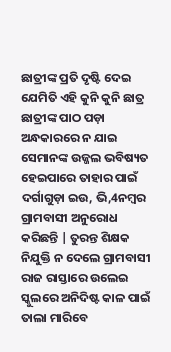ଛାତ୍ରୀଙ୍କ ପ୍ରତି ଦୃଷ୍ଟି ଦେଇ ଯେମିତି ଏହି କୁନି କୁନି ଛାତ୍ର ଛାତ୍ରୀଙ୍କ ପାଠ ପଡ଼ା ଅନ୍ଧକାରରେ ନ ଯାଇ ସେମାନଙ୍କ ଉଜ୍ଜଲ ଭବିଷ୍ୟତ ହେଇପାରେ ତାହାର ପାଇଁ ଦର୍ଗାଗୁଡ଼ା ଇଉ, ଭି,4ନମ୍ବର ଗ୍ରାମବାସୀ ଅନୁରୋଧ କରିଛନ୍ତି | ତୁରନ୍ତ ଶିକ୍ଷକ ନିଯୁକ୍ତି ନ ଦେଲେ ଗ୍ରାମବାସୀ ରାଜ ରାସ୍ତାରେ ଉଲେଇ ସ୍କୁଲରେ ଅନିଦିଷ୍ଟ କାଳ ପାଇଁ ତାଲା ମାରିବେ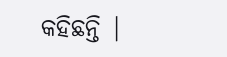କହିଛନ୍ତି |